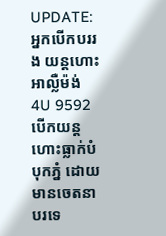UPDATE: អ្នកបើកបររង យន្តហោះអាល្លឺម៉ង់ 4U 9592 បើកយន្តហោះធ្លាក់បំបុកភ្នំ ដោយមានចេតនា
បរទេ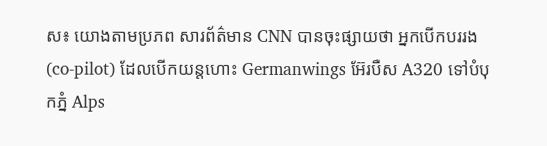ស៖ យោងតាមប្រភព សារព័ត៌មាន CNN បានចុះផ្សាយថា អ្នកបើកបររង (co-pilot) ដែលបើកយន្តហោះ Germanwings អ៊ែរបឺស A320 ទៅបំបុកភ្នំ Alps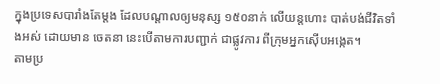ក្នុងប្រទេសបារាំងតែម្តង ដែលបណ្តាលឲ្យមនុស្ស ១៥០នាក់ លើយន្តហោះ បាត់បង់ជីវិតទាំងអស់ ដោយមាន ចេតនា នេះបើតាមការបញ្ជាក់ ជាផ្លូវការ ពីក្រុមអ្នកស៊ើបអង្កេត។
តាមប្រ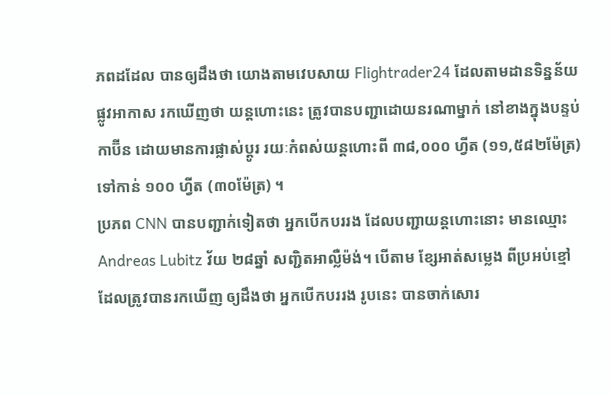ភពដដែល បានឲ្យដឹងថា យោងតាមវេបសាយ Flightrader24 ដែលតាមដានទិន្នន័យផ្លូវអាកាស រកឃើញថា យន្តហោះនេះ ត្រូវបានបញ្ជាដោយនរណាម្នាក់ នៅខាងក្នុងបន្ទប់កាប៊ីន ដោយមានការផ្លាស់ប្តូរ រយៈកំពស់យន្តហោះពី ៣៨,០០០ ហ្វីត (១១,៥៨២ម៉ែត្រ) ទៅកាន់ ១០០ ហ្វីត (៣០ម៉ែត្រ) ។
ប្រភព CNN បានបញ្ជាក់ទៀតថា អ្នកបើកបររង ដែលបញ្ជាយន្តហោះនោះ មានឈ្មោះ Andreas Lubitz វ័យ ២៨ឆ្នាំ សញ្ជិតអាល្លឺម៉ង់។ បើតាម ខ្សែអាត់សម្លេង ពីប្រអប់ខ្មៅ ដែលត្រូវបានរកឃើញ ឲ្យដឹងថា អ្នកបើកបររង រូបនេះ បានចាក់សោរ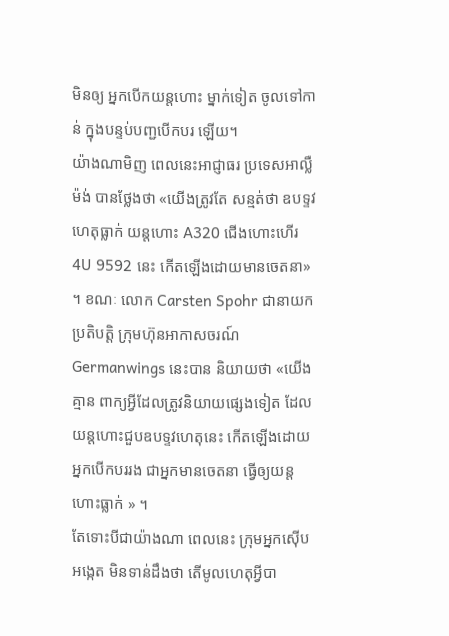មិនឲ្យ អ្នកបើកយន្តហោះ ម្នាក់ទៀត ចូលទៅកាន់ ក្នុងបន្ទប់បញ្ជបើកបរ ឡើយ។
យ៉ាងណាមិញ ពេលនេះអាជ្ញាធរ ប្រទេសអាល្លឺម៉ង់ បានថ្លែងថា «យើងត្រូវតែ សន្មត់ថា ឧបទ្ទវហេតុធ្លាក់ យន្តហោះ A320 ជើងហោះហើរ 4U 9592 នេះ កើតឡើងដោយមានចេតនា» ។ ខណៈ លោក Carsten Spohr ជានាយកប្រតិបត្តិ ក្រុមហ៊ុនអាកាសចរណ៍ Germanwings នេះបាន និយាយថា «យើងគ្មាន ពាក្យអ្វីដែលត្រូវនិយាយផ្សេងទៀត ដែលយន្តហោះជួបឧបទ្ទវហេតុនេះ កើតឡើងដោយ អ្នកបើកបររង ជាអ្នកមានចេតនា ធ្វើឲ្យយន្ត ហោះធ្លាក់ » ។
តែទោះបីជាយ៉ាងណា ពេលនេះ ក្រុមអ្នកស៊ើបអង្កេត មិនទាន់ដឹងថា តើមូលហេតុអ្វីបា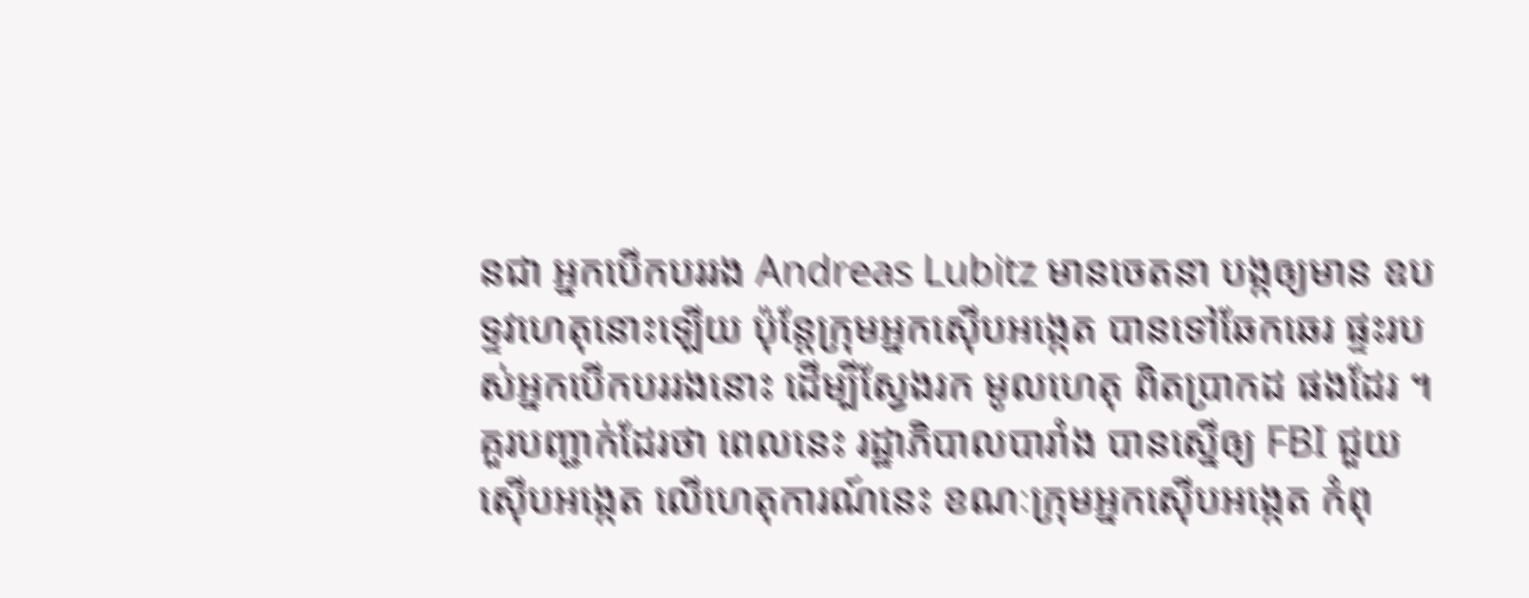នជា អ្នកបើកបររង Andreas Lubitz មានចេតនា បង្កឲ្យមាន ឧបទ្ទវហេតុនោះឡើយ ប៉ុន្តែក្រុមអ្នកស៊ើបអង្កេត បានទៅឆែកឆេរ ផ្ទះរបស់អ្នកបើកបររងនោះ ដើម្បីស្វែងរក មូលហេតុ ពិតប្រាកដ ផងដែរ ។ គួរបញ្ជាក់ដែរថា ពេលនេះ រដ្ឋាភិបាលបារាំង បានស្នើឲ្យ FBI ជួយស៊ើបអង្កេត លើហេតុការណ៍នេះ ខណៈក្រុមអ្នកស៊ើបអង្កេត កំពុ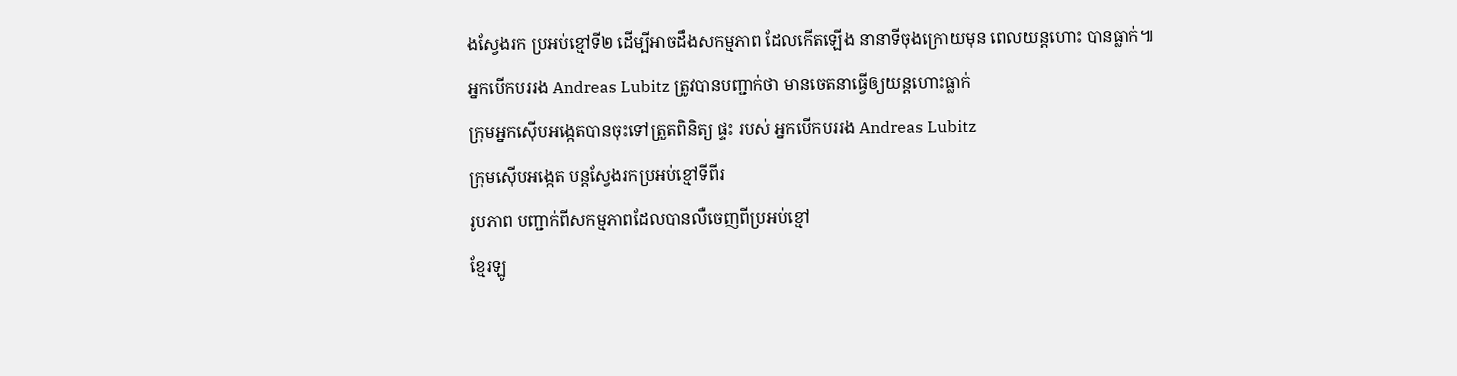ងស្វែងរក ប្រអប់ខ្មៅទី២ ដើម្បីអាចដឹងសកម្មភាព ដែលកើតឡើង នានាទីចុងក្រោយមុន ពេលយន្តហោះ បានធ្លាក់៕
អ្នកបើកបររង Andreas Lubitz ត្រូវបានបញ្ជាក់ថា មានចេតនាធ្វើឲ្យយន្តហោះធ្លាក់
ក្រុមអ្នកស៊ើបអង្កេតបានចុះទៅត្រួតពិនិត្យ ផ្ទះ របស់ អ្នកបើកបររង Andreas Lubitz
ក្រុមស៊ើបអង្កេត បន្តស្វែងរកប្រអប់ខ្មៅទីពីរ
រូបភាព បញ្ជាក់ពីសកម្មភាពដែលបានលឺចេញពីប្រអប់ខ្មៅ
ខ្មែរឡូ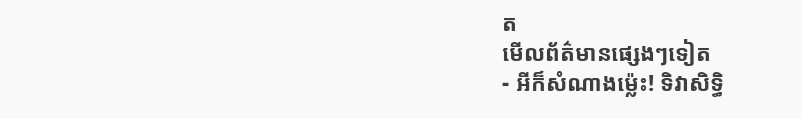ត
មើលព័ត៌មានផ្សេងៗទៀត
- អីក៏សំណាងម្ល៉េះ! ទិវាសិទ្ធិ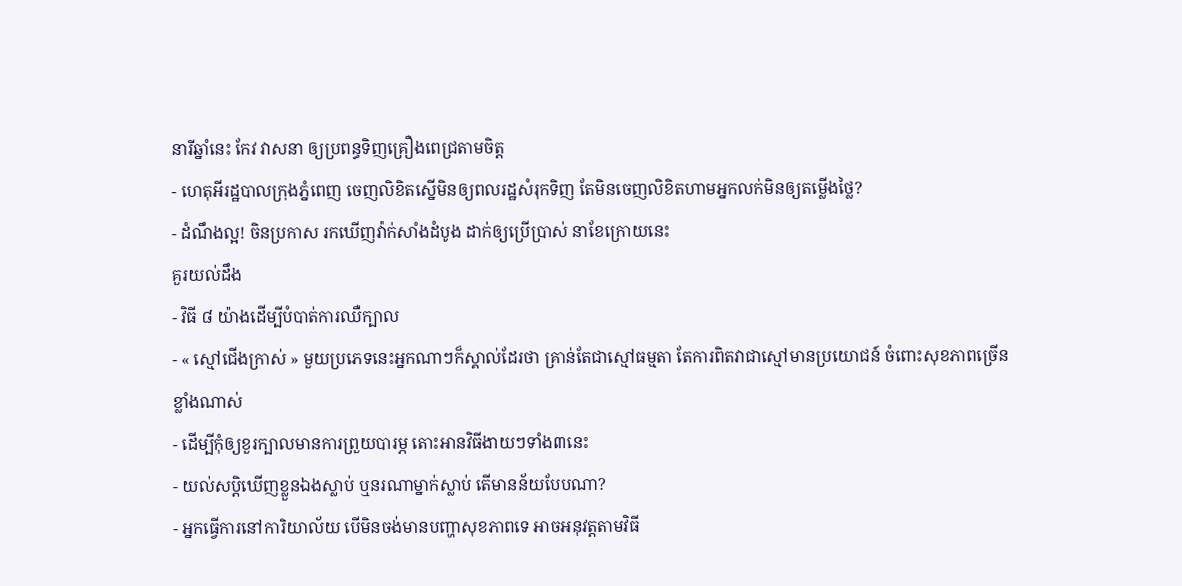នារីឆ្នាំនេះ កែវ វាសនា ឲ្យប្រពន្ធទិញគ្រឿងពេជ្រតាមចិត្ត
- ហេតុអីរដ្ឋបាលក្រុងភ្នំពេញ ចេញលិខិតស្នើមិនឲ្យពលរដ្ឋសំរុកទិញ តែមិនចេញលិខិតហាមអ្នកលក់មិនឲ្យតម្លើងថ្លៃ?
- ដំណឹងល្អ! ចិនប្រកាស រកឃើញវ៉ាក់សាំងដំបូង ដាក់ឲ្យប្រើប្រាស់ នាខែក្រោយនេះ
គួរយល់ដឹង
- វិធី ៨ យ៉ាងដើម្បីបំបាត់ការឈឺក្បាល
- « ស្មៅជើងក្រាស់ » មួយប្រភេទនេះអ្នកណាៗក៏ស្គាល់ដែរថា គ្រាន់តែជាស្មៅធម្មតា តែការពិតវាជាស្មៅមានប្រយោជន៍ ចំពោះសុខភាពច្រើនខ្លាំងណាស់
- ដើម្បីកុំឲ្យខួរក្បាលមានការព្រួយបារម្ភ តោះអានវិធីងាយៗទាំង៣នេះ
- យល់សប្តិឃើញខ្លួនឯងស្លាប់ ឬនរណាម្នាក់ស្លាប់ តើមានន័យបែបណា?
- អ្នកធ្វើការនៅការិយាល័យ បើមិនចង់មានបញ្ហាសុខភាពទេ អាចអនុវត្តតាមវិធី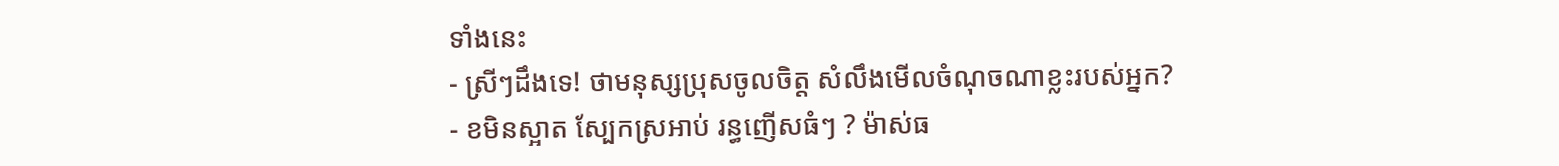ទាំងនេះ
- ស្រីៗដឹងទេ! ថាមនុស្សប្រុសចូលចិត្ត សំលឹងមើលចំណុចណាខ្លះរបស់អ្នក?
- ខមិនស្អាត ស្បែកស្រអាប់ រន្ធញើសធំៗ ? ម៉ាស់ធ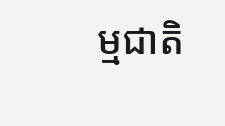ម្មជាតិ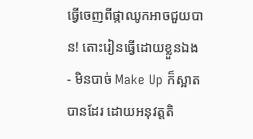ធ្វើចេញពីផ្កាឈូកអាចជួយបាន! តោះរៀនធ្វើដោយខ្លួនឯង
- មិនបាច់ Make Up ក៏ស្អាតបានដែរ ដោយអនុវត្តតិ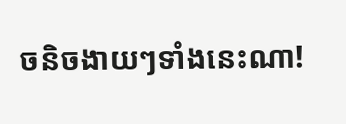ចនិចងាយៗទាំងនេះណា!